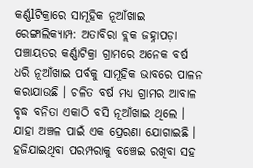କର୍ଣ୍ଣlଟିକ୍ରାରେ ସାମୂହିକ ନୂଆଁଖାଇ
ରେଙ୍ଗାଲିକ୍ୟାମ୍ପ: ଅତାବିରା ବ୍ଲକ ଜହ୍ନାପଡ଼ା ପଞ୍ଚାୟତର କର୍ଣ୍ଣାଟିକ୍ରା ଗ୍ରାମରେ ଅନେକ ବର୍ଷ ଧରି ନୂଆଁଖାଇ ପର୍ବକୁ ସାମୂହିକ ଭାବରେ ପାଳନ କରାଯାଉଛି । ଚଳିତ ବର୍ଷ ମଧ୍ୟ ଗ୍ରାମର ଆବାଳ ବୃଦ୍ଧ ବନିତା ଏକାଠି ବସି ନୂଆଁଖାଇ ଥିଲେ । ଯାହା ଅଞ୍ଚଳ ପାଇଁ ଏକ ପ୍ରେରଣା ଯୋଗାଇଛି । ହଜିଯାଇଥିବା ପରମ୍ପରାକୁ ବଞ୍ଚେଇ ରଖିବା ସହ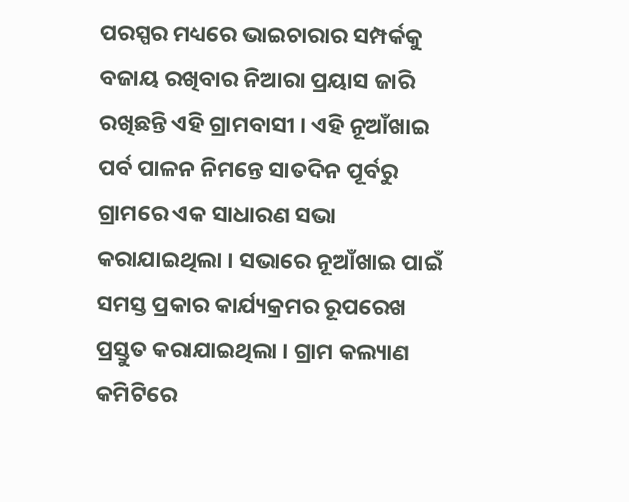ପରସ୍ପର ମଧ୍ୟରେ ଭାଇଚାରାର ସମ୍ପର୍କକୁ ବଜାୟ ରଖିବାର ନିଆରା ପ୍ରୟାସ ଜାରି ରଖିଛନ୍ତି ଏହି ଗ୍ରାମବାସୀ । ଏହି ନୂଆଁଖାଇ ପର୍ବ ପାଳନ ନିମନ୍ତେ ସାତଦିନ ପୂର୍ବରୁ ଗ୍ରାମରେ ଏକ ସାଧାରଣ ସଭା କରାଯାଇଥିଲା । ସଭାରେ ନୂଆଁଖାଇ ପାଇଁ ସମସ୍ତ ପ୍ରକାର କାର୍ଯ୍ୟକ୍ରମର ରୂପରେଖ ପ୍ରସ୍ତୁତ କରାଯାଇଥିଲା । ଗ୍ରାମ କଲ୍ୟାଣ କମିଟିରେ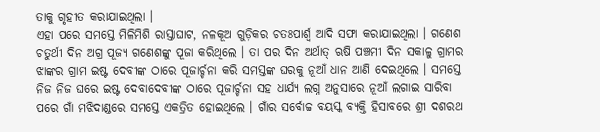ତାକୁ ଗୃହୀତ କରାଯାଇଥିଲା ।
ଏହା ପରେ ସମସ୍ତେ ମିଳିମିଶି ରାସ୍ତାଘାଟ, ନଳକୂଅ ଗୁଡ଼ିକର ଚତଃପାର୍ଶ୍ଵ ଆଦି ସଫା କରାଯାଇଥିଲା । ଗଣେଶ ଚତୁର୍ଥୀ ଦିନ ଅଗ୍ର ପୂଜ୍ୟ ଗଣେଶଙ୍କୁ ପୂଜା କରିଥିଲେ । ତା ପର ଦିନ ଅର୍ଥାତ୍ ଋଷି ପଞ୍ଚମୀ ଦିନ ସକାଳୁ ଗ୍ରାମର ଝାଙ୍କର ଗ୍ରାମ ଇଷ୍ଟ ଦେବୀଙ୍କ ଠାରେ ପୂଜାର୍ଚ୍ଚନା କରି ସମସ୍ତଙ୍କ ଘରକୁ ନୂଆଁ ଧାନ ଆଣି ଦେଇଥିଲେ । ସମସ୍ତେ ନିଜ ନିଜ ଘରେ ଇଷ୍ଟ ଦେବାଦେବୀଙ୍କ ଠାରେ ପୂଜାର୍ଚ୍ଚନା ସହ ଧାର୍ଯ୍ୟ ଲଗ୍ନ ଅନୁସାରେ ନୂଆଁ ଲଗାଇ ସାରିବା ପରେ ଗାଁ ମଝିଦାଣ୍ଡରେ ସମସ୍ତେ ଏକତ୍ରିତ ହୋଇଥିଲେ । ଗାଁର ସର୍ବୋଚ୍ଚ ବୟସ୍କ ବ୍ୟକ୍ତି ହିସାବରେ ଶ୍ରୀ ଦଶରଥ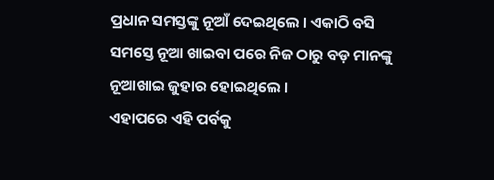ପ୍ରଧାନ ସମସ୍ତଙ୍କୁ ନୂଆଁ ଦେଇଥିଲେ । ଏକାଠି ବସି ସମସ୍ତେ ନୂଆ ଖାଇବା ପରେ ନିଜ ଠାରୁ ବଡ଼ ମାନଙ୍କୁ ନୂଆଖାଇ ଜୁହାର ହୋଇଥିଲେ ।
ଏହାପରେ ଏହି ପର୍ବକୁ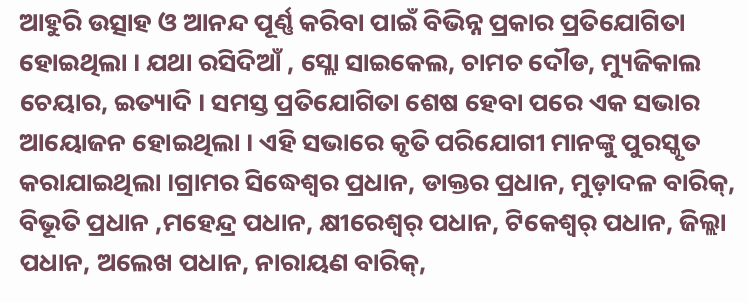ଆହୁରି ଉତ୍ସାହ ଓ ଆନନ୍ଦ ପୂର୍ଣ୍ଣ କରିବା ପାଇଁ ବିଭିନ୍ନ ପ୍ରକାର ପ୍ରତିଯୋଗିତା ହୋଇଥିଲା । ଯଥା ରସିଦିଆଁ , ସ୍ଲୋ ସାଇକେଲ, ଚାମଚ ଦୌଡ, ମ୍ୟୁଜିକାଲ ଚେୟାର, ଇତ୍ୟାଦି । ସମସ୍ତ ପ୍ରତିଯୋଗିତା ଶେଷ ହେବା ପରେ ଏକ ସଭାର ଆୟୋଜନ ହୋଇଥିଲା । ଏହି ସଭାରେ କୃତି ପରିଯୋଗୀ ମାନଙ୍କୁ ପୁରସ୍କୃତ କରାଯାଇଥିଲା ।ଗ୍ରାମର ସିଦ୍ଧେଶ୍ବର ପ୍ରଧାନ, ଡାକ୍ତର ପ୍ରଧାନ, ମୁଡ଼ାଦଳ ବାରିକ୍, ବିଭୂତି ପ୍ରଧାନ ,ମହେନ୍ଦ୍ର ପଧାନ, କ୍ଷୀରେଶ୍ୱର୍ ପଧାନ, ଟିକେଶ୍ୱର୍ ପଧାନ, ଜିଲ୍ଲା ପଧାନ, ଅଲେଖ ପଧାନ, ନାରାୟଣ ବାରିକ୍,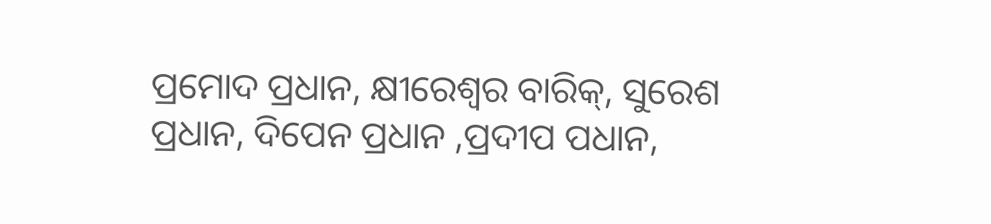ପ୍ରମୋଦ ପ୍ରଧାନ, କ୍ଷୀରେଶ୍ୱର ବାରିକ୍, ସୁରେଶ ପ୍ରଧାନ, ଦିପେନ ପ୍ରଧାନ ,ପ୍ରଦୀପ ପଧାନ,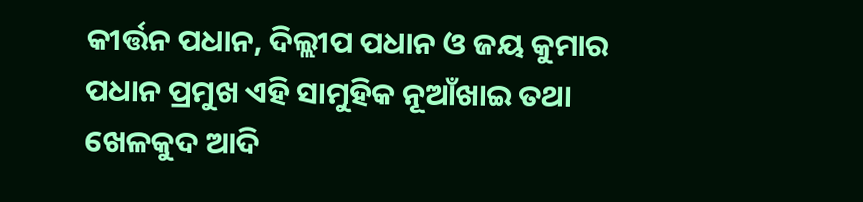କୀର୍ତ୍ତନ ପଧାନ, ଦିଲ୍ଲୀପ ପଧାନ ଓ ଜୟ କୁମାର ପଧାନ ପ୍ରମୁଖ ଏହି ସାମୁହିକ ନୂଆଁଖାଇ ତଥା ଖେଳକୁଦ ଆଦି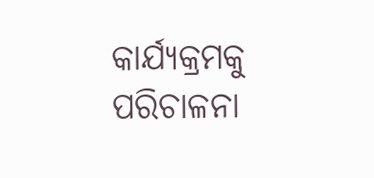କାର୍ଯ୍ୟକ୍ରମକୁ ପରିଚାଳନା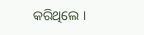କରିଥିଲେ ।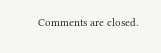Comments are closed.